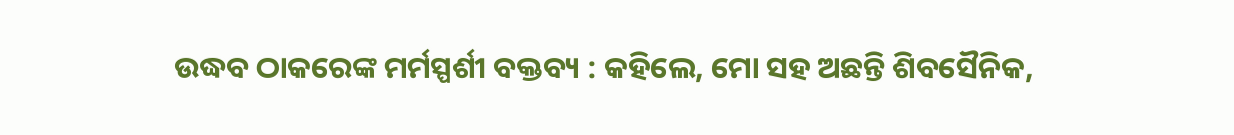ଉଦ୍ଧବ ଠାକରେଙ୍କ ମର୍ମସ୍ପର୍ଶୀ ବକ୍ତବ୍ୟ : କହିଲେ, ମୋ ସହ ଅଛନ୍ତି ଶିବସୈନିକ,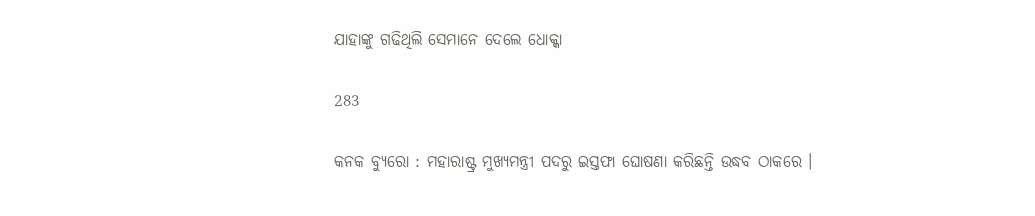ଯାହାଙ୍କୁ ଗଢିଥିଲି ସେମାନେ ଦେଲେ ଧୋକ୍କା

283

କନକ ବ୍ୟୁରୋ : ମହାରାଷ୍ଟ୍ର ମୁଖ୍ୟମନ୍ତ୍ରୀ ପଦରୁ ଇସ୍ତଫା ଘୋଷଣା କରିଛନ୍ତି ଉଦ୍ଧବ ଠାକରେ ।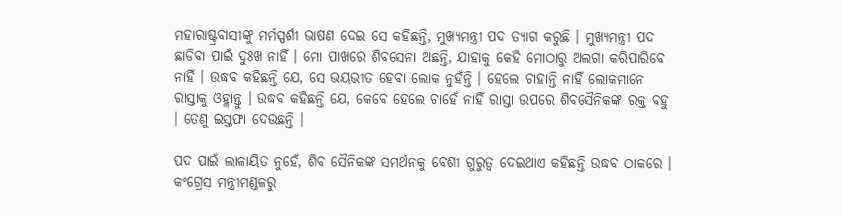ମହାରାଷ୍ଟ୍ରବାସୀଙ୍କୁ ମର୍ମସ୍ପର୍ଶୀ ଭାଷଣ ଦେଇ ସେ କହିଛନ୍ତି, ମୁଖ୍ୟମନ୍ତ୍ରୀ ପଦ ତ୍ୟାଗ କରୁଛି । ମୁଖ୍ୟମନ୍ତ୍ରୀ ପଦ ଛାଡିବା ପାଇଁ ଦୁଃଖ ନାହିଁ । ମୋ ପାଖରେ ଶିବସେନା ଅଛନ୍ତି, ଯାହାକୁ କେହି ମୋଠାରୁ ଅଲଗା କରିପାରିବେ ନାହିଁ । ଉଦ୍ଧବ କହିଛନ୍ତି ଯେ, ସେ ଭୟଭୀତ ହେବା ଲୋକ ନୁହଁନ୍ତି । ହେଲେ ଚାହାନ୍ତି ନାହିଁ ଲୋକମାନେ ରାସ୍ତାକୁ ଓହ୍ଲାନ୍ତୁ । ଉଦ୍ଧବ କହିଛନ୍ତି ଯେ, କେବେ ହେଲେ ଚାହେଁ ନାହିଁ ରାସ୍ତା ଉପରେ ଶିବସୈନିକଙ୍କ ରକ୍ତ ବହୁ । ତେଣୁ ଇସ୍ତଫା ଦେଉଛନ୍ତି ।

ପଦ ପାଇଁ ଲାଳାୟିତ ନୁହେଁ, ଶିବ ସୈନିକଙ୍କ ସମର୍ଥନକୁ ବେଶୀ ଗୁରୁତ୍ୱ ଦେଇଥାଏ କହିଛନ୍ତି ଉଦ୍ଧବ ଠାକରେ । କଂଗ୍ରେସ ମନ୍ତ୍ରୀମଣ୍ଡଳରୁ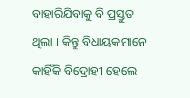ବାହାରିଯିବାକୁ ବି ପ୍ରସ୍ତୁତ ଥିଲା । କିନ୍ତୁ ବିଧାୟକମାନେ କାହିଁକି ବିଦ୍ରୋହୀ ହେଲେ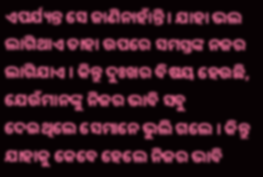ଏପର୍ଯ୍ୟନ୍ତ ସେ ଜାଣିନାହାଁନ୍ତି । ଯାହା ଭଲ ଲାଗିଥାଏ ତାହା ଉପରେ ସମସ୍ତଙ୍କ ନଜର ଲାଗିଯାଏ । କିନ୍ତୁ ଦୁଃଖର ବିଷୟ ହେଉଛି, ଯେଉଁମାନଙ୍କୁ ନିଜର ଭାବି ସବୁ ଦେଇଥିଲେ ସେମାନେ ଭୁଲି ଗଲେ । କିନ୍ତୁ ଯାହାକୁ କେବେ ହେଲେ ନିଜର ଭାବି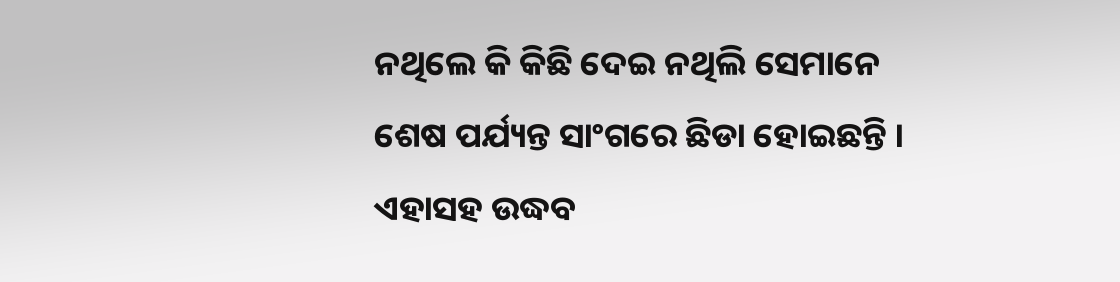ନଥିଲେ କି କିଛି ଦେଇ ନଥିଲି ସେମାନେ ଶେଷ ପର୍ଯ୍ୟନ୍ତ ସାଂଗରେ ଛିଡା ହୋଇଛନ୍ତି । ଏହାସହ ଉଦ୍ଧବ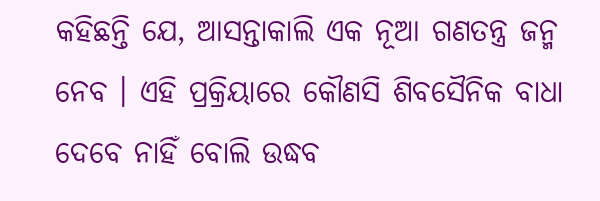କହିଛନ୍ତି ଯେ, ଆସନ୍ତାକାଲି ଏକ ନୂଆ ଗଣତନ୍ତ୍ର ଜନ୍ମ ନେବ । ଏହି ପ୍ରକ୍ରିୟାରେ କୌଣସି ଶିବସୈନିକ ବାଧା ଦେବେ ନାହିଁ ବୋଲି ଉଦ୍ଧବ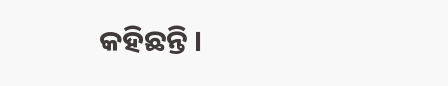କହିଛନ୍ତି ।